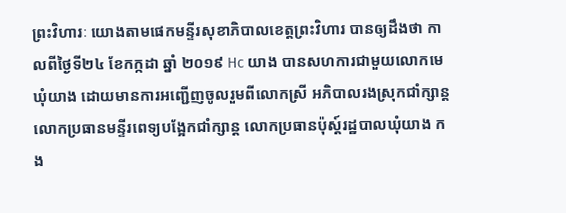ព្រះវិហារៈ យោងតាមផេកមន្ទីរសុខាភិបាលខេត្តព្រះវិហារ បានឲ្យដឹងថា កាលពីថ្ងៃទី២៤ ខែកក្កដា ឆ្នាំ ២០១៩ Hc យាង បានសហការជាមួយលោកមេឃុំយាង ដោយមានការអញ្ជើញចូលរួមពីលោកស្រី អភិបាលរងស្រុកជាំក្សាន្ត លោកប្រធានមន្ទីរពេទ្យបង្អែកជាំក្សាន្ត លោកប្រធានប៉ុស្ត៍រដ្ឋបាលឃុំយាង កង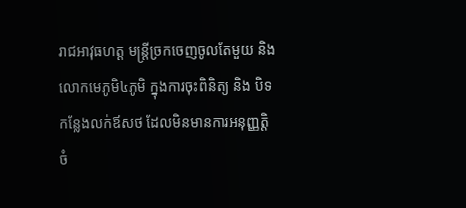រាជអាវុធហត្ត មន្រ្តីច្រកចេញចូលតែមួយ និងលោកមេភូមិ៤ភូមិ ក្នុងការចុះពិនិត្យ និង បិទកន្លែងលក់ឪសថ ដែលមិនមានការអនុញ្ញត្តិ ចំ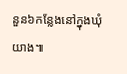នួន៦កន្លែងនៅក្នុងឃុំយាង៕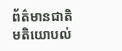ព័ត៌មានជាតិ
មតិយោបល់